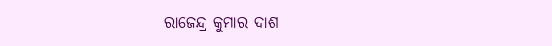ରାଜେନ୍ଦ୍ର କୁମାର ଦାଶ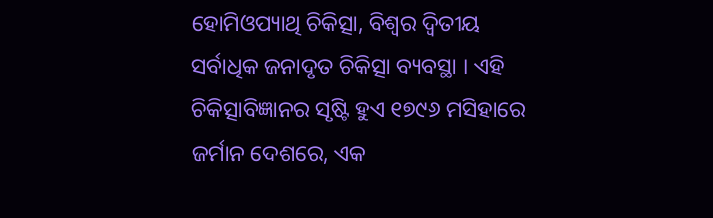ହୋମିଓପ୍ୟାଥି ଚିକିତ୍ସା, ବିଶ୍ୱର ଦ୍ୱିତୀୟ ସର୍ବାଧିକ ଜନାଦୃତ ଚିକିତ୍ସା ବ୍ୟବସ୍ଥା । ଏହି ଚିକିତ୍ସାବିଜ୍ଞାନର ସୃଷ୍ଟି ହୁଏ ୧୭୯୬ ମସିହାରେ ଜର୍ମାନ ଦେଶରେ, ଏକ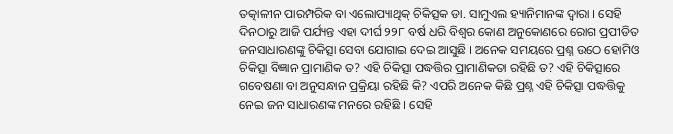ତତ୍କାଳୀନ ପାରମ୍ପରିକ ବା ଏଲୋପ୍ୟାଥିକ୍ ଚିକିତ୍ସକ ଡା. ସାମୁଏଲ ହ୍ୟାନିମାନଙ୍କ ଦ୍ୱାରା । ସେହି ଦିନଠାରୁ ଆଜି ପର୍ଯ୍ୟନ୍ତ ଏହା ଦୀର୍ଘ ୨୨୮ ବର୍ଷ ଧରି ବିଶ୍ୱର କୋଣ ଅନୁକୋଣରେ ରୋଗ ପ୍ରପୀଡିତ ଜନସାଧାରଣଙ୍କୁ ଚିକିତ୍ସା ସେବା ଯୋଗାଇ ଦେଇ ଆସୁଛି । ଅନେକ ସମୟରେ ପ୍ରଶ୍ନ ଉଠେ ହୋମିଓ ଚିକିତ୍ସା ବିଜ୍ଞାନ ପ୍ରାମାଣିକ ତ? ଏହି ଚିକିତ୍ସା ପଦ୍ଧତ୍ତିର ପ୍ରାମାଣିକତା ରହିଛି ତ? ଏହି ଚିକିତ୍ସାରେ ଗବେଷଣା ବା ଅନୁସନ୍ଧାନ ପ୍ରକ୍ରିୟା ରହିଛି କି? ଏପରି ଅନେକ କିଛି ପ୍ରଶ୍ନ ଏହି ଚିକିତ୍ସା ପଦ୍ଧତ୍ତିକୁ ନେଇ ଜନ ସାଧାରଣଙ୍କ ମନରେ ରହିଛି । ସେହି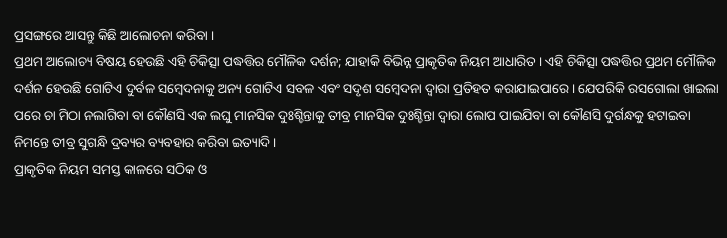ପ୍ରସଙ୍ଗରେ ଆସନ୍ତୁ କିଛି ଆଲୋଚନା କରିବା ।
ପ୍ରଥମ ଆଲୋଚ୍ୟ ବିଷୟ ହେଉଛି ଏହି ଚିକିତ୍ସା ପଦ୍ଧତ୍ତିର ମୌଳିକ ଦର୍ଶନ; ଯାହାକି ବିଭିନ୍ନ ପ୍ରାକୃତିକ ନିୟମ ଆଧାରିତ । ଏହି ଚିକିତ୍ସା ପଦ୍ଧତ୍ତିର ପ୍ରଥମ ମୌଳିକ ଦର୍ଶନ ହେଉଛି ଗୋଟିଏ ଦୁର୍ବଳ ସମ୍ବେଦନାକୁ ଅନ୍ୟ ଗୋଟିଏ ସବଳ ଏବଂ ସଦୃଶ ସମ୍ବେଦନା ଦ୍ୱାରା ପ୍ରତିହତ କରାଯାଇପାରେ । ଯେପରିକି ରସଗୋଲା ଖାଇଲା ପରେ ଚା ମିଠା ନଲାଗିବା ବା କୌଣସି ଏକ ଲଘୁ ମାନସିକ ଦୁଃଶ୍ଚିନ୍ତାକୁ ତୀବ୍ର ମାନସିକ ଦୁଃଶ୍ଚିନ୍ତା ଦ୍ୱାରା ଲୋପ ପାଇଯିବା ବା କୌଣସି ଦୁର୍ଗନ୍ଧକୁ ହଟାଇବା ନିମନ୍ତେ ତୀବ୍ର ସୁଗନ୍ଧି ଦ୍ରବ୍ୟର ବ୍ୟବହାର କରିବା ଇତ୍ୟାଦି ।
ପ୍ରାକୃତିକ ନିୟମ ସମସ୍ତ କାଳରେ ସଠିକ ଓ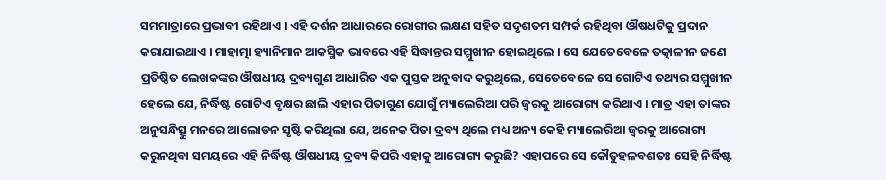ସମମାତ୍ରାରେ ପ୍ରଭାବୀ ରହିଥାଏ । ଏହି ଦର୍ଶନ ଆଧାରରେ ରୋଗୀର ଲକ୍ଷଣ ସହିତ ସଦୃଶତମ ସମ୍ପର୍କ ରହିଥିବା ଔଷଧଟିକୁ ପ୍ରଦାନ କରାଯାଇଥାଏ । ମାହାତ୍ମା ହ୍ୟାନିମାନ ଆକସ୍ମିକ ଭାବରେ ଏହି ସିଦ୍ଧାନ୍ତର ସମ୍ମୁଖୀନ ହୋଇଥିଲେ । ସେ ଯେତେବେଳେ ତତ୍କାଳୀନ ଜଣେ ପ୍ରତିଷ୍ଠିତ ଲେଖକଙ୍କର ଔଷଧୀୟ ଦ୍ରବ୍ୟଗୁଣ ଆଧାରିତ ଏକ ପୁସ୍ତକ ଅନୁବାଦ କରୁଥିଲେ, ସେତେବେଳେ ସେ ଗୋଟିଏ ତଥ୍ୟର ସମ୍ମୁଖୀନ ହେଲେ ଯେ, ନିର୍ଦ୍ଧିଷ୍ଟ ଗୋଟିଏ ବୃକ୍ଷର ଛାଲି ଏହାର ପିତାଗୁଣ ଯୋଗୁଁ ମ୍ୟାଲେରିଆ ପରି ଜ୍ୱରକୁ ଆରୋଗ୍ୟ କରିଥାଏ । ମାତ୍ର ଏହା ତାଙ୍କର ଅନୁସନ୍ଧିତ୍ସୁ ମନରେ ଆଲୋଡନ ସୃଷ୍ଟି କରିଥିଲା ଯେ, ଅନେକ ପିତା ଦ୍ରବ୍ୟ ଥିଲେ ମଧ୍ୟ ଅନ୍ୟ କେହି ମ୍ୟାଲେରିଆ ଜ୍ୱରକୁ ଆରୋଗ୍ୟ କରୁନଥିବା ସମୟରେ ଏହି ନିର୍ଦ୍ଧିଷ୍ଟ ଔଷଧୀୟ ଦ୍ରବ୍ୟ କିପରି ଏହାକୁ ଆରୋଗ୍ୟ କରୁଛି? ଏହାପରେ ସେ କୌତୁହଳବଶତଃ ସେହି ନିର୍ଦ୍ଧିଷ୍ଟ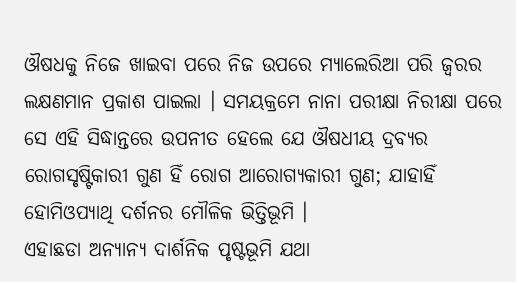ଔଷଧକୁ ନିଜେ ଖାଇବା ପରେ ନିଜ ଉପରେ ମ୍ୟାଲେରିଆ ପରି ଜ୍ୱରର ଲକ୍ଷଣମାନ ପ୍ରକାଶ ପାଇଲା । ସମୟକ୍ରମେ ନାନା ପରୀକ୍ଷା ନିରୀକ୍ଷା ପରେ ସେ ଏହି ସିଦ୍ଧାନ୍ତରେ ଉପନୀତ ହେଲେ ଯେ ଔଷଧୀୟ ଦ୍ରବ୍ୟର ରୋଗସୃଷ୍ଟିକାରୀ ଗୁଣ ହିଁ ରୋଗ ଆରୋଗ୍ୟକାରୀ ଗୁଣ; ଯାହାହିଁ ହୋମିଓପ୍ୟାଥି ଦର୍ଶନର ମୌଳିକ ଭିତ୍ତିଭୂମି ।
ଏହାଛଡା ଅନ୍ୟାନ୍ୟ ଦାର୍ଶନିକ ପୃଷ୍ଟଭୂମି ଯଥା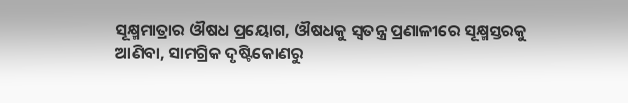ସୂକ୍ଷ୍ମମାତ୍ରାର ଔଷଧ ପ୍ରୟୋଗ, ଔଷଧକୁ ସ୍ୱତନ୍ତ୍ର ପ୍ରଣାଳୀରେ ସୂକ୍ଷ୍ମସ୍ତରକୁ ଆଣିବା, ସାମଗ୍ରିକ ଦୃଷ୍ଟିକୋଣରୁ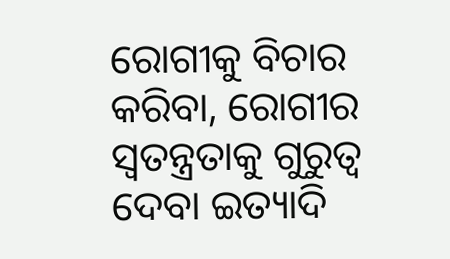ରୋଗୀକୁ ବିଚାର କରିବା, ରୋଗୀର ସ୍ୱତନ୍ତ୍ରତାକୁ ଗୁରୁତ୍ୱ ଦେବା ଇତ୍ୟାଦି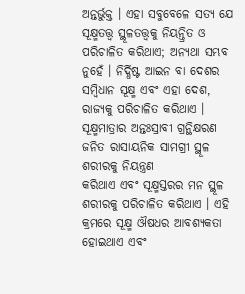ଅନ୍ତର୍ଭୁକ୍ତ । ଏହା ସବୁବେଳେ ସତ୍ୟ ଯେ ସୂକ୍ଷ୍ମତତ୍ତ୍ୱ ସ୍ଥୂଳତତ୍ତ୍ୱକୁ ନିୟନ୍ତ୍ରିତ ଓ ପରିଚାଳିତ କରିଥାଏ; ଅନ୍ୟଥା ସମ୍ଭବ ନୁହେଁ । ନିର୍ଦ୍ଧିଷ୍ଟ ଆଇନ ବା ଦେଶର ସମ୍ବିଧାନ ସୂକ୍ଷ୍ମ ଏବଂ ଏହା ଦେଶ, ରାଜ୍ୟକୁ ପରିଚାଳିତ କରିଥାଏ । ସୂକ୍ଷ୍ମମାତ୍ରାର ଅନ୍ତଃସ୍ରାବୀ ଗ୍ରନ୍ଥିକ୍ଷରଣ ଜନିତ ରାସାୟନିକ ସାମଗ୍ରୀ ସ୍ଥୂଳ ଶରୀରକୁ ନିୟନ୍ତ୍ରଣ
କରିଥାଏ ଏବଂ ସୂକ୍ଷ୍ମସ୍ତରର ମନ ସ୍ଥୂଳ ଶରୀରକୁ ପରିଚାଳିତ କରିଥାଏ । ଏହି କ୍ରମରେ ସୂକ୍ଷ୍ମ ଔଷଧର ଆବଶ୍ୟକତା ହୋଇଥାଏ ଏବଂ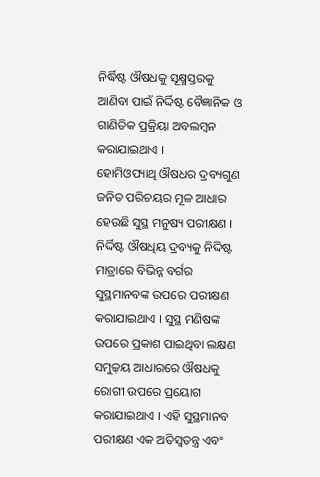ନିର୍ଦ୍ଧିଷ୍ଟ ଔଷଧକୁ ସୂକ୍ଷ୍ମସ୍ତରକୁ ଆଣିବା ପାଇଁ ନିର୍ଦ୍ଦିଷ୍ଟ ବୈଜ୍ଞାନିକ ଓ ଗାଣିତିକ ପ୍ରକ୍ରିୟା ଅବଲମ୍ବନ କରାଯାଇଥାଏ ।
ହୋମିଓପ୍ୟାଥି ଔଷଧର ଦ୍ରବ୍ୟଗୁଣ ଜନିତ ପରିଚୟର ମୂଳ ଆଧାର ହେଉଛି ସୁସ୍ଥ ମନୁଷ୍ୟ ପରୀକ୍ଷଣ । ନିର୍ଦ୍ଦିଷ୍ଟ ଔଷଧିୟ ଦ୍ରବ୍ୟକୁ ନିଦ୍ଦିଷ୍ଟ ମାତ୍ରାରେ ବିଭିନ୍ନ ବର୍ଗର ସୁସ୍ଥମାନବଙ୍କ ଉପରେ ପରୀକ୍ଷଣ କରାଯାଇଥାଏ । ସୁସ୍ଥ ମଣିଷଙ୍କ ଉପରେ ପ୍ରକାଶ ପାଇଥିବା ଲକ୍ଷଣ ସମୁଚ୍ଚ଼ୟ ଆଧାରରେ ଔଷଧକୁ ରୋଗୀ ଉପରେ ପ୍ରୟୋଗ କରାଯାଇଥାଏ । ଏହି ସୁସ୍ଥମାନବ ପରୀକ୍ଷଣ ଏକ ଅତିସ୍ୱତନ୍ତ୍ର ଏବଂ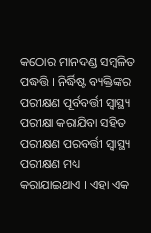କଠୋର ମାନଦଣ୍ଡ ସମ୍ବଳିତ ପଦ୍ଧତ୍ତି । ନିର୍ଦ୍ଧିଷ୍ଟ ବ୍ୟକ୍ତିଙ୍କର ପରୀକ୍ଷଣ ପୂର୍ବବର୍ତ୍ତୀ ସ୍ୱାସ୍ଥ୍ୟ ପରୀକ୍ଷା କରାଯିବା ସହିତ ପରୀକ୍ଷଣ ପରବର୍ତ୍ତୀ ସ୍ୱାସ୍ଥ୍ୟ ପରୀକ୍ଷଣ ମଧ୍ୟ କରାଯାଇଥାଏ । ଏହା ଏକ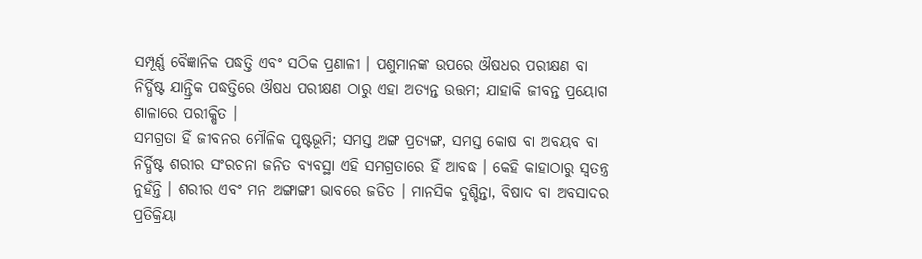ସମ୍ପୂର୍ଣ୍ଣ ବୈଜ୍ଞାନିକ ପଦ୍ଧତ୍ତି ଏବଂ ସଠିକ ପ୍ରଣାଳୀ । ପଶୁମାନଙ୍କ ଉପରେ ଔଷଧର ପରୀକ୍ଷଣ ବା ନିର୍ଦ୍ଧିଷ୍ଟ ଯାନ୍ତ୍ରିକ ପଦ୍ଧତ୍ତିରେ ଔଷଧ ପରୀକ୍ଷଣ ଠାରୁ ଏହା ଅତ୍ୟନ୍ତ ଉତ୍ତମ; ଯାହାକି ଜୀବନ୍ତ ପ୍ରୟୋଗ ଶାଳାରେ ପରୀକ୍ଷିତ ।
ସମଗ୍ରତା ହିଁ ଜୀବନର ମୌଳିକ ପୃଷ୍ଟଭୂମି; ସମସ୍ତ ଅଙ୍ଗ ପ୍ରତ୍ୟଙ୍ଗ, ସମସ୍ତ କୋଷ ବା ଅବୟବ ବା ନିର୍ଦ୍ଧିଷ୍ଟ ଶରୀର ସଂରଚନା ଜନିତ ବ୍ୟବସ୍ଥା ଏହି ସମଗ୍ରତାରେ ହିଁ ଆବଦ୍ଧ । କେହି କାହାଠାରୁ ସ୍ୱତନ୍ତ୍ର ନୁହଁନ୍ତି । ଶରୀର ଏବଂ ମନ ଅଙ୍ଗାଙ୍ଗୀ ଭାବରେ ଜଡିତ । ମାନସିକ ଦୁଶ୍ଚିନ୍ତା, ବିଷାଦ ବା ଅବସାଦର ପ୍ରତିକ୍ରିୟା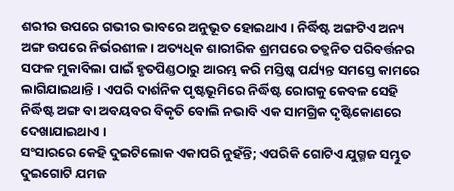ଶରୀର ଉପରେ ଗଭୀର ଭାବରେ ଅନୁଭୂତ ହୋଇଥାଏ । ନିର୍ଦ୍ଧିଷ୍ଟ ଅଙ୍ଗଟିଏ ଅନ୍ୟ ଅଙ୍ଗ ଉପରେ ନିର୍ଭରଶୀଳ । ଅତ୍ୟଧିକ ଶାରୀରିକ ଶ୍ରମପରେ ତତ୍ଜନିତ ପରିବର୍ତ୍ତନର ସଫଳ ମୁକାବିଲା ପାଇଁ ହୃତପିଣ୍ଡଠାରୁ ଆରମ୍ଭ କରି ମସ୍ତିଷ୍କ ପର୍ଯ୍ୟନ୍ତ ସମସ୍ତେ କାମରେ ଲାଗିଯାଇଥାନ୍ତି । ଏପରି ଦାର୍ଶନିକ ପୃଷ୍ଟଭୂମିରେ ନିର୍ଦ୍ଧିଷ୍ଟ ରୋଗକୁ କେବଳ ସେହି ନିର୍ଦ୍ଧିଷ୍ଟ ଅଙ୍ଗ ବା ଅବୟବର ବିକୃତି ବୋଲି ନଭାବି ଏକ ସାମଗ୍ରିକ ଦୃଷ୍ଟିକୋଣରେ ଦେଖାଯାଇଥାଏ ।
ସଂସାରରେ କେହି ଦୁଇଟିଲୋକ ଏକାପରି ନୁହଁନ୍ତି; ଏପରିକି ଗୋଟିଏ ଯୁଗ୍ମଜ ସମ୍ଭୁତ ଦୁଇଗୋଟି ଯମଜ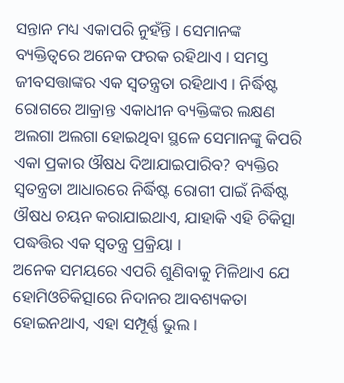ସନ୍ତାନ ମଧ୍ୟ ଏକାପରି ନୁହଁନ୍ତି । ସେମାନଙ୍କ ବ୍ୟକ୍ତିତ୍ୱରେ ଅନେକ ଫରକ ରହିଥାଏ । ସମସ୍ତ ଜୀବସତ୍ତାଙ୍କର ଏକ ସ୍ୱତନ୍ତ୍ରତା ରହିଥାଏ । ନିର୍ଦ୍ଧିଷ୍ଟ ରୋଗରେ ଆକ୍ରାନ୍ତ ଏକାଧୀନ ବ୍ୟକ୍ତିଙ୍କର ଲକ୍ଷଣ ଅଲଗା ଅଲଗା ହୋଇଥିବା ସ୍ଥଳେ ସେମାନଙ୍କୁ କିପରି ଏକା ପ୍ରକାର ଔଷଧ ଦିଆଯାଇପାରିବ? ବ୍ୟକ୍ତିର ସ୍ୱତନ୍ତ୍ରତା ଆଧାରରେ ନିର୍ଦ୍ଧିଷ୍ଟ ରୋଗୀ ପାଇଁ ନିର୍ଦ୍ଧିଷ୍ଟ ଔଷଧ ଚୟନ କରାଯାଇଥାଏ, ଯାହାକି ଏହି ଚିକିତ୍ସା ପଦ୍ଧତ୍ତିର ଏକ ସ୍ୱତନ୍ତ୍ର ପ୍ରକ୍ରିୟା ।
ଅନେକ ସମୟରେ ଏପରି ଶୁଣିବାକୁ ମିଳିଥାଏ ଯେ ହୋମିଓଚିକିତ୍ସାରେ ନିଦାନର ଆବଶ୍ୟକତା ହୋଇନଥାଏ, ଏହା ସମ୍ପୂର୍ଣ୍ଣ ଭୁଲ ।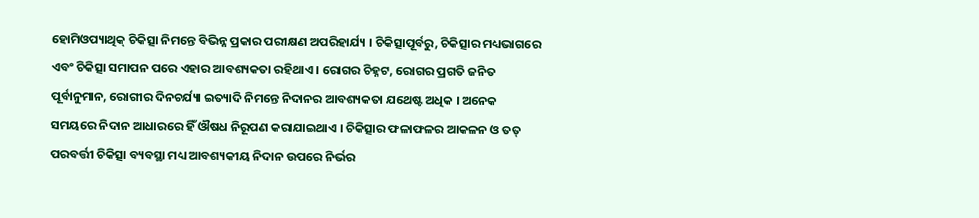ହୋମିଓପ୍ୟାଥିକ୍ ଚିକିତ୍ସା ନିମନ୍ତେ ବିଭିନ୍ନ ପ୍ରକାର ପରୀକ୍ଷଣ ଅପରିହାର୍ଯ୍ୟ । ଚିକିତ୍ସାପୂର୍ବରୁ, ଚିକିତ୍ସାର ମଧ୍ୟଭାଗରେ ଏବଂ ଚିକିତ୍ସା ସମାପନ ପରେ ଏହାର ଆବଶ୍ୟକତା ରହିଥାଏ । ରୋଗର ଚିହ୍ନଟ, ରୋଗର ପ୍ରଗତି ଜନିତ ପୂର୍ବାନୁମାନ, ରୋଗୀର ଦିନଚର୍ଯ୍ୟା ଇତ୍ୟାଦି ନିମନ୍ତେ ନିଦାନର ଆବଶ୍ୟକତା ଯଥେଷ୍ଟ ଅଧିକ । ଅନେକ ସମୟରେ ନିଦାନ ଆଧାରରେ ହିଁ ଔଷଧ ନିରୂପଣ କରାଯାଇଥାଏ । ଚିକିତ୍ସାର ଫଳାଫଳର ଆକଳନ ଓ ତତ୍ ପରବର୍ତ୍ତୀ ଚିକିତ୍ସା ବ୍ୟବସ୍ଥା ମଧ୍ୟ ଆବଶ୍ୟକୀୟ ନିଦାନ ଉପରେ ନିର୍ଭର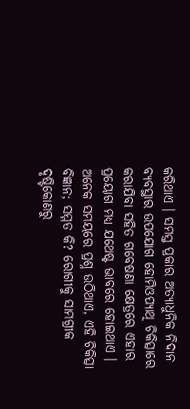କରିଥାଏ । ସମସ୍ତ ପ୍ରକାର ଅତ୍ୟାଧୁନିକ ନିଦାନ ବ୍ୟବସ୍ଥାର ଉପଯୋଗ ହୋମିଓପ୍ୟାଥି ଚିକିତ୍ସାରେ କରାଯିବା ସହିତ ଗବେଷଣା କ୍ଷେତ୍ରରେ ଏହାର ପ୍ରୟୋଗ ମଧ୍ୟ ଯଥେଷ୍ଟ ଭାବରେ ହୋଇଥାଏ ।
ଅନେକ ସମୟରେ ପ୍ରଶ୍ନ ଉଠିଥାଏ, ଏହି ଚିକିତ୍ସା ବିଜ୍ଞାନ; ସମ୍ମତ କି? ରୋଗୀକୁ ସାମଗ୍ରୀକ ଦୃଷ୍ଟିକୋଣରୁ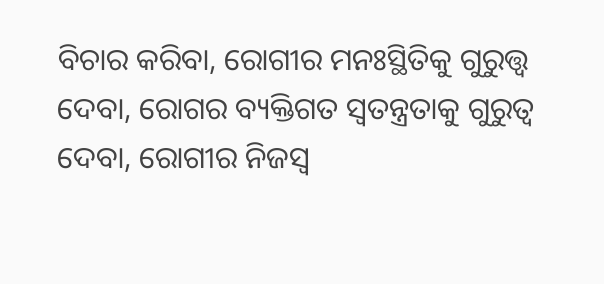ବିଚାର କରିବା, ରୋଗୀର ମନଃସ୍ଥିତିକୁ ଗୁରୁତ୍ତ୍ୱ ଦେବା, ରୋଗର ବ୍ୟକ୍ତିଗତ ସ୍ୱତନ୍ତ୍ରତାକୁ ଗୁରୁତ୍ୱ ଦେବା, ରୋଗୀର ନିଜସ୍ୱ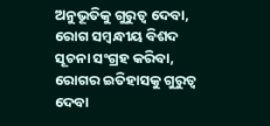ଅନୁଭୂତିକୁ ଗୁରୁତ୍ୱ ଦେବା, ରୋଗ ସମ୍ବନ୍ଧୀୟ ବିଶଦ ସୂଚନା ସଂଗ୍ରହ କରିବା, ରୋଗର ଇତିହାସକୁ ଗୁରୁତ୍ୱ ଦେବା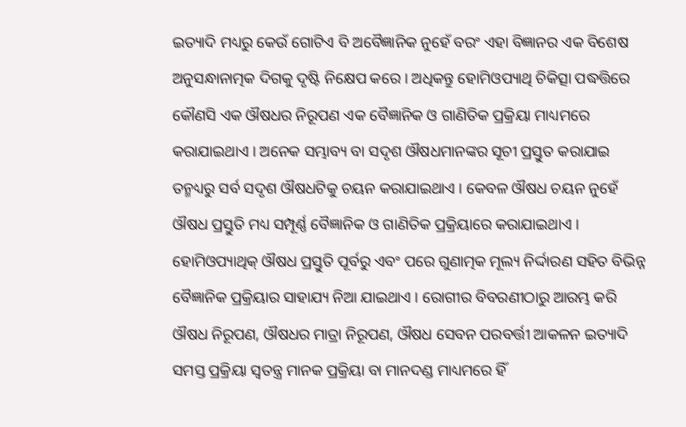ଇତ୍ୟାଦି ମଧ୍ୟରୁ କେଉଁ ଗୋଟିଏ ବି ଅବୈଜ୍ଞାନିକ ନୁହେଁ ବରଂ ଏହା ବିଜ୍ଞାନର ଏକ ବିଶେଷ ଅନୁସନ୍ଧାନାତ୍ମକ ଦିଗକୁ ଦୃଷ୍ଟି ନିକ୍ଷେପ କରେ । ଅଧିକନ୍ତୁ ହୋମିଓପ୍ୟାଥି ଚିକିତ୍ସା ପଦ୍ଧତ୍ତିରେ କୌଣସି ଏକ ଔଷଧର ନିରୂପଣ ଏକ ବୈଜ୍ଞାନିକ ଓ ଗାଣିତିକ ପ୍ରକ୍ରିୟା ମାଧ୍ୟମରେ କରାଯାଇଥାଏ । ଅନେକ ସମ୍ଭାବ୍ୟ ବା ସଦୃଶ ଔଷଧମାନଙ୍କର ସୂଚୀ ପ୍ରସ୍ତୁତ କରାଯାଇ ତନ୍ମଧ୍ୟରୁ ସର୍ବ ସଦୃଶ ଔଷଧଟିକୁ ଚୟନ କରାଯାଇଥାଏ । କେବଳ ଔଷଧ ଚୟନ ନୁହେଁ ଔଷଧ ପ୍ରସ୍ତୁତି ମଧ୍ୟ ସମ୍ପୂର୍ଣ୍ଣ ବୈଜ୍ଞାନିକ ଓ ଗାଣିତିକ ପ୍ରକ୍ରିୟାରେ କରାଯାଇଥାଏ ।
ହୋମିଓପ୍ୟାଥିକ୍ ଔଷଧ ପ୍ରସ୍ତୁତି ପୂର୍ବରୁ ଏବଂ ପରେ ଗୁଣାତ୍ମକ ମୂଲ୍ୟ ନିର୍ଦ୍ଦାରଣ ସହିତ ବିଭିନ୍ନ ବୈଜ୍ଞାନିକ ପ୍ରକ୍ରିୟାର ସାହାଯ୍ୟ ନିଆ ଯାଇଥାଏ । ରୋଗୀର ବିବରଣୀଠାରୁ ଆରମ୍ଭ କରି ଔଷଧ ନିରୂପଣ, ଔଷଧର ମାତ୍ରା ନିରୂପଣ, ଔଷଧ ସେବନ ପରବର୍ତ୍ତୀ ଆକଳନ ଇତ୍ୟାଦି ସମସ୍ତ ପ୍ରକ୍ରିୟା ସ୍ୱତନ୍ତ୍ର ମାନକ ପ୍ରକ୍ରିୟା ବା ମାନଦଣ୍ଡ ମାଧ୍ୟମରେ ହିଁ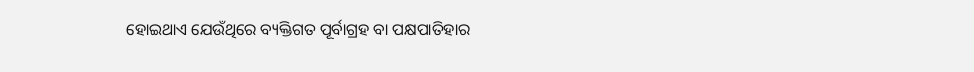ହୋଇଥାଏ ଯେଉଁଥିରେ ବ୍ୟକ୍ତିଗତ ପୂର୍ବାଗ୍ରହ ବା ପକ୍ଷପାତିହାର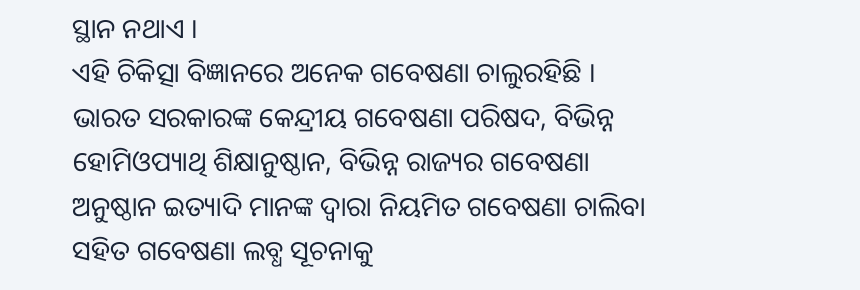ସ୍ଥାନ ନଥାଏ ।
ଏହି ଚିକିତ୍ସା ବିଜ୍ଞାନରେ ଅନେକ ଗବେଷଣା ଚାଲୁରହିଛି । ଭାରତ ସରକାରଙ୍କ କେନ୍ଦ୍ରୀୟ ଗବେଷଣା ପରିଷଦ, ବିଭିନ୍ନ ହୋମିଓପ୍ୟାଥି ଶିକ୍ଷାନୁଷ୍ଠାନ, ବିଭିନ୍ନ ରାଜ୍ୟର ଗବେଷଣା ଅନୁଷ୍ଠାନ ଇତ୍ୟାଦି ମାନଙ୍କ ଦ୍ୱାରା ନିୟମିତ ଗବେଷଣା ଚାଲିବା ସହିତ ଗବେଷଣା ଲବ୍ଧ ସୂଚନାକୁ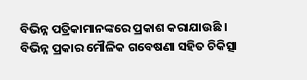ବିଭିନ୍ନ ପତ୍ରିକାମାନଙ୍କରେ ପ୍ରକାଶ କରାଯାଉଛି । ବିଭିନ୍ନ ପ୍ରକାର ମୌଳିକ ଗବେଷଣା ସହିତ ଚିକିତ୍ସା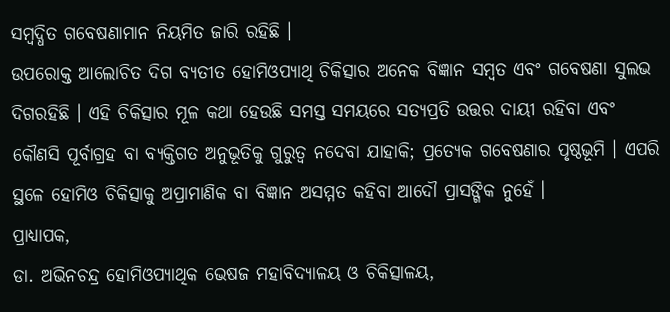ସମ୍ବଦ୍ଧିତ ଗବେଷଣାମାନ ନିୟମିତ ଜାରି ରହିଛି ।
ଉପରୋକ୍ତ ଆଲୋଚିତ ଦିଗ ବ୍ୟତୀତ ହୋମିଓପ୍ୟାଥି ଚିକିତ୍ସାର ଅନେକ ବିଜ୍ଞାନ ସମ୍ବତ ଏବଂ ଗବେଷଣା ସୁଲଭ ଦିଗରହିଛି । ଏହି ଚିକିତ୍ସାର ମୂଳ କଥା ହେଉଛି ସମସ୍ତ ସମୟରେ ସତ୍ୟପ୍ରତି ଉତ୍ତର ଦାୟୀ ରହିବା ଏବଂ କୌଣସି ପୂର୍ବାଗ୍ରହ ବା ବ୍ୟକ୍ତିଗତ ଅନୁଭୂତିକୁ ଗୁରୁତ୍ୱ ନଦେବା ଯାହାକି; ପ୍ରତ୍ୟେକ ଗବେଷଣାର ପୃଷ୍ଠଭୂମି । ଏପରି ସ୍ଥଳେ ହୋମିଓ ଚିକିତ୍ସାକୁ ଅପ୍ରାମାଣିକ ବା ବିଜ୍ଞାନ ଅସମ୍ମତ କହିବା ଆଦୌ ପ୍ରାସଙ୍ଗିକ ନୁହେଁ ।
ପ୍ରାଧ୍ୟାପକ,
ଡା. ଅଭିନଚନ୍ଦ୍ର ହୋମିଓପ୍ୟାଥିକ ଭେଷଜ ମହାବିଦ୍ୟାଳୟ ଓ ଚିକିତ୍ସାଳୟ,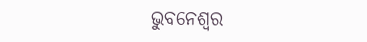ଭୁବନେଶ୍ୱର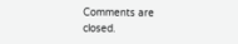Comments are closed.